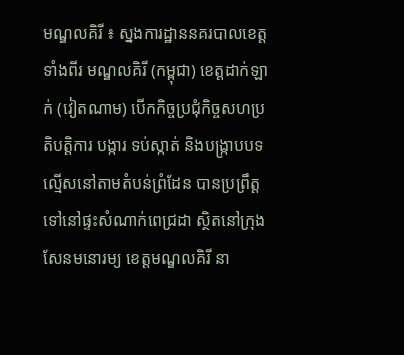មណ្ឌលគិរី ៖ ស្នងការដ្ឋាននគរបាលខេត្តទាំងពីរ មណ្ឌលគិរី (កម្ពុជា) ខេត្តដាក់ឡាក់ (វៀតណាម) បើកកិច្ចប្រជុំកិច្ចសហប្រតិបត្តិការ បង្ការ ទប់ស្កាត់ និងបង្ក្រាបបទល្មើសនៅតាមតំបន់ព្រំដែន បានប្រព្រឹត្តទៅនៅផ្ទះសំណាក់ពេជ្រដា ស្ថិតនៅក្រុងសែនមនោរម្យ ខេត្តមណ្ឌលគិរី នា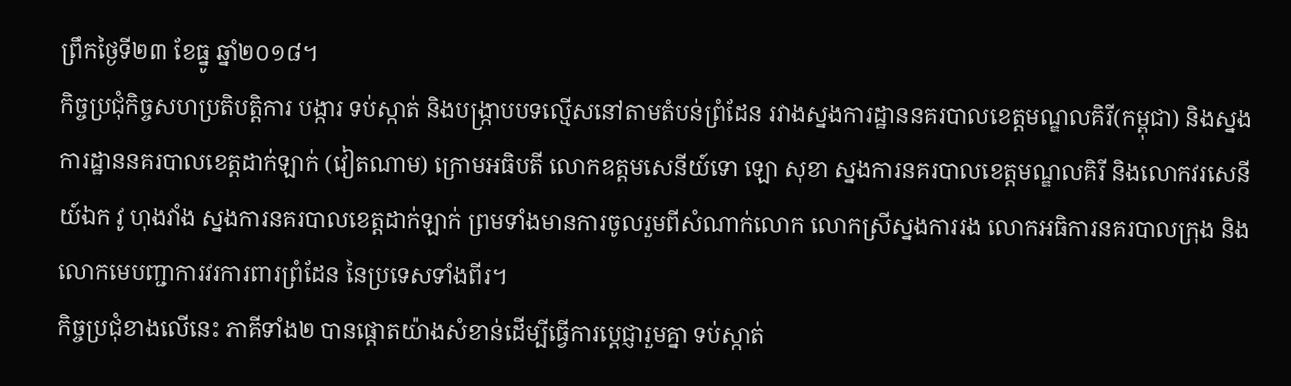ព្រឹកថ្ងៃទី២៣ ខែធ្នូ ឆ្នាំ២០១៨។
កិច្ចប្រជុំកិច្ចសហប្រតិបត្តិការ បង្ការ ទប់ស្កាត់ និងបង្ក្រាបបទល្មើសនៅតាមតំបន់ព្រំដែន រវាងស្នងការដ្ឋាននគរបាលខេត្តមណ្ឌលគិរី(កម្ពុជា) និងស្នងការដ្ឋាននគរបាលខេត្តដាក់ឡាក់ (វៀតណាម) ក្រោមអធិបតី លោកឧត្តមសេនីយ៍ទោ ឡោ សុខា ស្នងការនគរបាលខេត្តមណ្ឌលគិរី និងលោកវរសេនីយ៍ឯក វូ ហុងវាំង ស្នងការនគរបាលខេត្តដាក់ឡាក់ ព្រមទាំងមានការចូលរួមពីសំណាក់លោក លោកស្រីស្នងការរង លោកអធិការនគរបាលក្រុង និងលោកមេបញ្ជាការវរការពារព្រំដែន នៃប្រទេសទាំងពីរ។
កិច្ចប្រជុំខាងលើនេះ ភាគីទាំង២ បានផ្តោតយ៉ាងសំខាន់ដើម្បីធ្វើការប្តេជ្ញារួមគ្នា ទប់ស្កាត់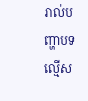រាល់បញ្ហាបទល្មើស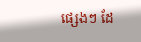ផ្សេងៗ ដែ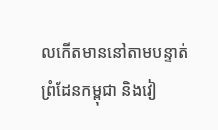លកើតមាននៅតាមបន្ទាត់ព្រំដែនកម្ពុជា និងវៀ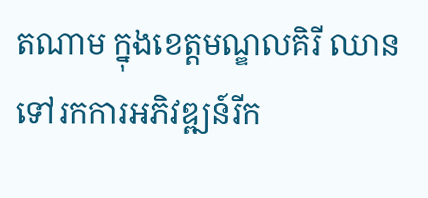តណាម ក្នុងខេត្តមណ្ឌលគិរី ឈានទៅរកការអភិវឌ្ឍន៍រីក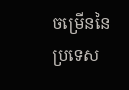ចម្រើននៃប្រទេស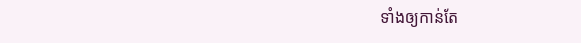ទាំងឲ្យកាន់តែ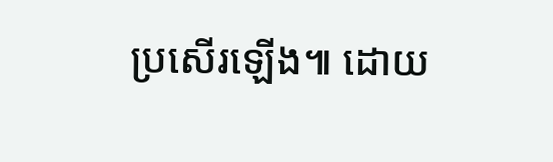ប្រសើរឡើង៕ ដោយ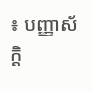៖ បញ្ញាស័ក្តិ